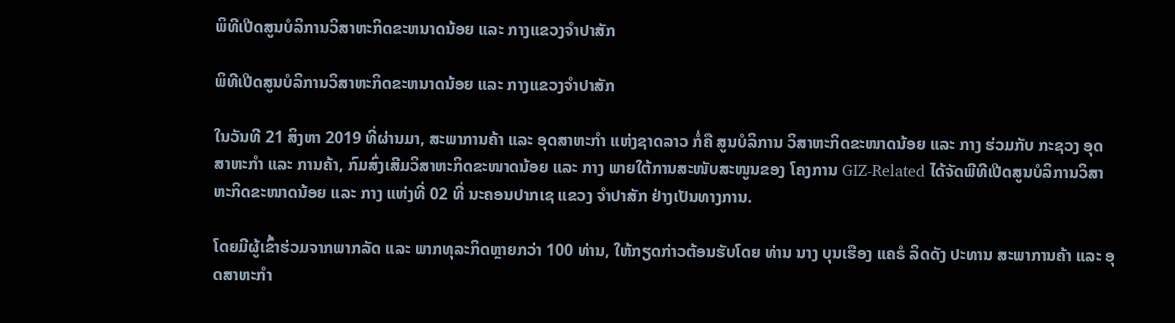ພິທີເປີດສູນບໍລິການວິສາຫະກິດຂະຫນາດນ້ອຍ ແລະ ກາງແຂວງຈຳປາສັກ

ພິທີເປີດສູນບໍລິການວິສາຫະກິດຂະຫນາດນ້ອຍ ແລະ ກາງແຂວງຈຳປາສັກ

ໃນວັນທີ 21 ສິງຫາ 2019 ທີ່ຜ່ານມາ, ສະພາການຄ້າ ແລະ ອຸດສາຫະກຳ ແຫ່ງຊາດລາວ ກໍ່ຄື ສູນບໍລິການ ວິສາຫະກິດຂະໜາດນ້ອຍ ແລະ ກາງ ຮ່ວມກັບ ກະຊວງ ອຸດສາຫະກຳ ແລະ ການຄ້າ, ກົມສົ່ງເສີມວິສາຫະກິດຂະໜາດນ້ອຍ ແລະ ກາງ ພາຍໃຕ້ການສະໜັບສະໜູນຂອງ ໂຄງການ GIZ-Related ໄດ້ຈັດພີທີເປີດສູນບໍລິການວິສາຫະກິດຂະໜາດນ້ອຍ ແລະ ກາງ ແຫ່ງທີ່ 02 ທີ່ ນະຄອນປາກເຊ ແຂວງ ຈຳປາສັກ ຢ່າງເປັນທາງການ.

ໂດຍມີຜູ້ເຂົ້າຮ່ວມຈາກພາກລັດ ແລະ ພາກທຸລະກິດຫຼາຍກວ່າ 100 ທ່ານ, ໃຫ້ກຽດກ່າວຕ້ອນຮັບໂດຍ ທ່ານ ນາງ ບຸນເຮືອງ ແຄຣໍ ລິດດັງ ປະທານ ສະພາການຄ້າ ແລະ ອຸດສາຫະກຳ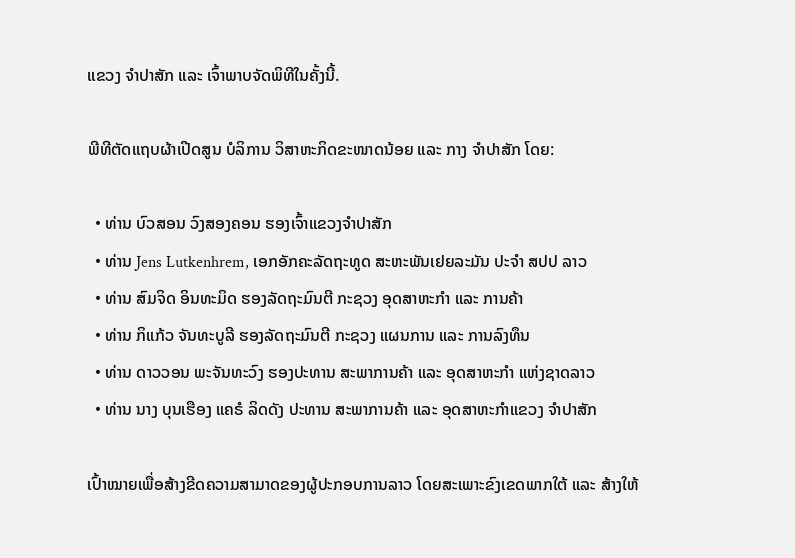ແຂວງ ຈຳປາສັກ ແລະ ເຈົ້າພາບຈັດພິທີໃນຄັ້ງນີ້.

ພີທີຕັດແຖບຜ້າເປີດສູນ ບໍລິການ ວິສາຫະກິດຂະໜາດນ້ອຍ ແລະ ກາງ ຈຳປາສັກ ໂດຍ:

  • ທ່ານ ບົວສອນ ວົງສອງຄອນ ຮອງເຈົ້າແຂວງຈຳປາສັກ
  • ທ່ານ Jens Lutkenhrem, ເອກອັກຄະລັດຖະທູດ ສະຫະພັນເຢຍລະມັນ ປະຈຳ ສປປ ລາວ
  • ທ່ານ ສົມຈິດ ອິນທະມິດ ຮອງລັດຖະມົນຕີ ກະຊວງ ອຸດສາຫະກຳ ແລະ ການຄ້າ
  • ທ່ານ ກິແກ້ວ ຈັນທະບູລີ ຮອງລັດຖະມົນຕີ ກະຊວງ ແຜນການ ແລະ ການລົງທຶນ
  • ທ່ານ ດາວວອນ ພະຈັນທະວົງ ຮອງປະທານ ສະພາການຄ້າ ແລະ ອຸດສາຫະກຳ ແຫ່ງຊາດລາວ
  • ທ່ານ ນາງ ບຸນເຮືອງ ແຄຣໍ ລິດດັງ ປະທານ ສະພາການຄ້າ ແລະ ອຸດສາຫະກຳແຂວງ ຈຳປາສັກ

ເປົ້າໝາຍເພື່ອສ້າງຂີດຄວາມສາມາດຂອງຜູ້ປະກອບການລາວ ໂດຍສະເພາະຂົງເຂດພາກໃຕ້ ແລະ ສ້າງໃຫ້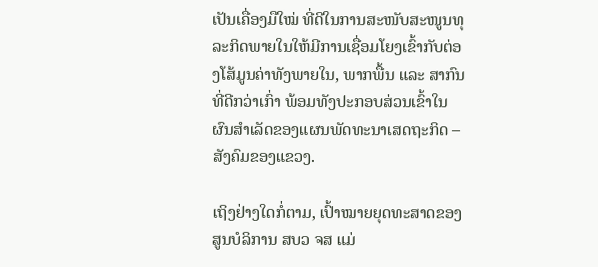ເປັນເຄື່ອງມືໃໝ່ ທີ່ດີໃນການສະໜັບສະໜູນທຸລະກິດພາຍໃນໃຫ້ມີການເຊື່ອມໂຍງເຂົ້າກັບຕ່ອງໂສ້ມູນຄ່າທັງພາຍໃນ, ພາກພື້ນ ແລະ ສາກົນທີ່ດີກວ່າເກົ່າ ພ້ອມທັງປະກອບສ່ວນເຂົ້າໃນຜົນສຳເລັດຂອງແຜນພັດທະນາເສດຖະກິດ – ສັງຄົມຂອງແຂວງ.

ເຖິງຢ່າງໃດກໍ່ຕາມ, ເປົ້າໝາຍຍຸດທະສາດຂອງ ສູນບໍລິການ ສບວ ຈສ ແມ່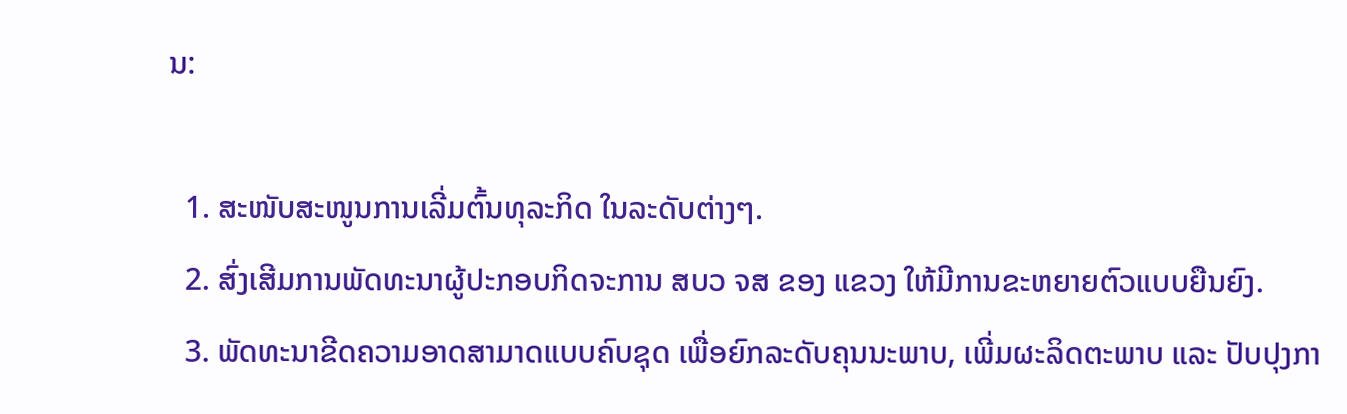ນ:

  1. ສະໜັບສະໜູນການເລີ່ມຕົ້ນທຸລະກິດ ໃນລະດັບຕ່າງໆ.
  2. ສົ່ງເສີມການພັດທະນາຜູ້ປະກອບກິດຈະການ ສບວ ຈສ ຂອງ ແຂວງ ໃຫ້ມີການຂະຫຍາຍຕົວແບບຍືນຍົງ.
  3. ພັດທະນາຂີດຄວາມອາດສາມາດແບບຄົບຊຸດ ເພື່ອຍົກລະດັບຄຸນນະພາບ, ເພີ່ມຜະລິດຕະພາບ ແລະ ປັບປຸງກາ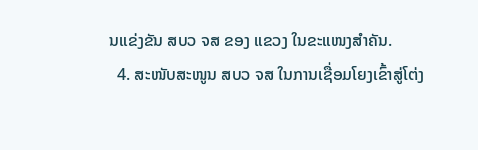ນແຂ່ງຂັນ ສບວ ຈສ ຂອງ ແຂວງ ໃນຂະແໜງສຳຄັນ.
  4. ສະໜັບສະໜູນ ສບວ ຈສ ໃນການເຊື່ອມໂຍງເຂົ້າສູ່ໂຕ່ງ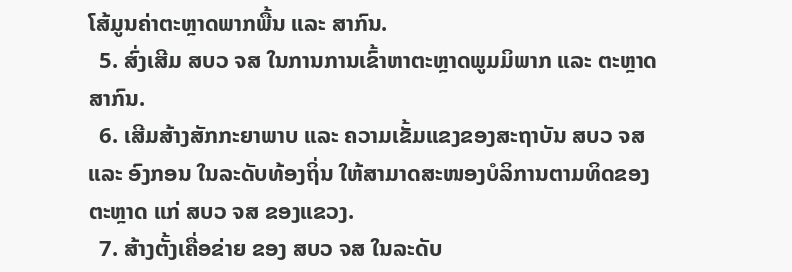ໂສ້ມູນຄ່າຕະຫຼາດພາກພື້ນ ແລະ ສາກົນ.
  5. ສົ່ງເສີມ ສບວ ຈສ ໃນການການເຂົ້າຫາຕະຫຼາດພູມມິພາກ ແລະ ຕະຫຼາດສາກົນ.
  6. ເສີມສ້າງສັກກະຍາພາບ ແລະ ຄວາມເຂັ້ມແຂງຂອງສະຖາບັນ ສບວ ຈສ ແລະ ອົງກອນ ໃນລະດັບທ້ອງຖິ່ນ ໃຫ້ສາມາດສະໜອງບໍລິການຕາມທິດຂອງຕະຫຼາດ ແກ່ ສບວ ຈສ ຂອງແຂວງ.
  7. ສ້າງຕັ້ງເຄື່ອຂ່າຍ ຂອງ ສບວ ຈສ ໃນລະດັບ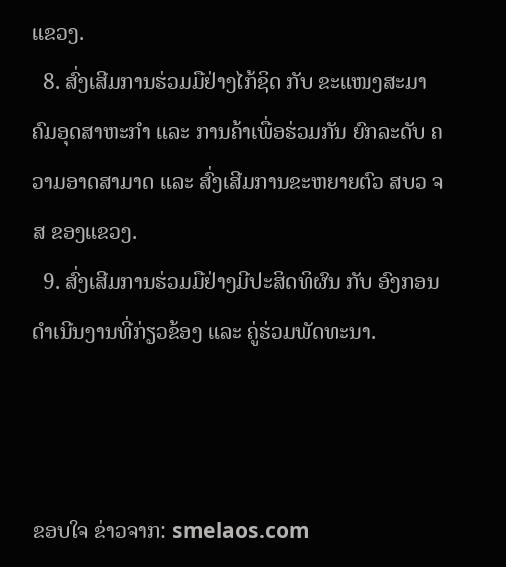ແຂວງ.
  8. ສົ່ງເສີມການຮ່ວມມືຢ່າງໄກ້ຊິດ ກັບ ຂະແໜງສະມາຄົມອຸດສາຫະກຳ ແລະ ການຄ້າເພື່ອຮ່ວມກັນ ຍົກລະດັບ ຄວາມອາດສາມາດ ແລະ ສົ່ງເສີມການຂະຫຍາຍຕົວ ສບວ ຈສ ຂອງແຂວງ.
  9. ສົ່ງເສີມການຮ່ວມມືຢ່າງມີປະສິດທິຜົນ ກັບ ອົງກອນດຳເນີນງານທີ່ກ່ຽວຂ້ອງ ແລະ ຄູ່ຮ່ວມພັດທະນາ.



ຂອບໃຈ ຂ່າວຈາກ: smelaos.com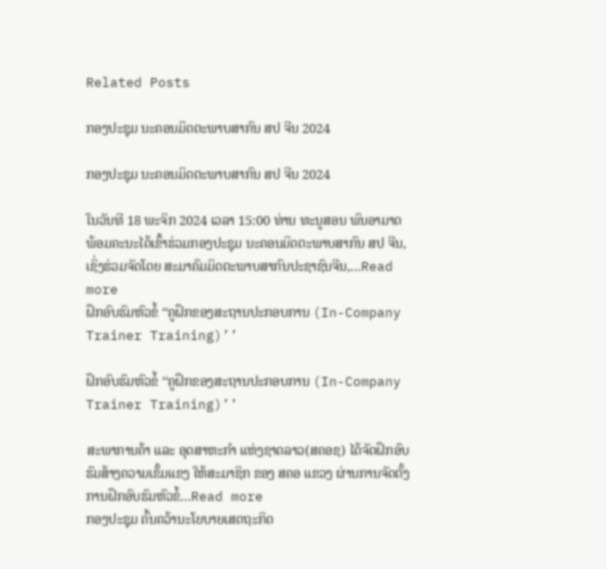Related Posts

ກອງປະຊຸມ ນະຄອນມິດຕະພາບສາກົນ ສປ ຈີນ 2024

ກອງປະຊຸມ ນະຄອນມິດຕະພາບສາກົນ ສປ ຈີນ 2024

ໃນວັນທີ 18 ພະຈິກ 2024 ເວລາ 15:00 ທ່ານ ທະນູສອນ ພົນອາມາດ ພ້ອມຄະນະໄດ້ເຂົ້າຮ່ວມກອງປະຊຸມ ນະຄອນມິດຕະພາບສາກົນ ສປ ຈີນ, ເຊິ່ງຮ່ວມຈັດໂດຍ ສະມາຄົມມິດຕະພາບສາກົນປະຊາຊົນຈີນ,…Read more
ຝຶກອົບຮົມຫົວຂໍ້ ‘‘ຄູຝຶກຂອງສະຖານປະກອບການ (In-Company Trainer Training)’’

ຝຶກອົບຮົມຫົວຂໍ້ ‘‘ຄູຝຶກຂອງສະຖານປະກອບການ (In-Company Trainer Training)’’

ສະພາການຄ້າ ແລະ ອຸດສາຫະກຳ ແຫ່ງຊາດລາວ(ສຄອຊ) ໄດ້ຈັດຝຶກອົບຮົມສ້າງຄວາມເຂັ້ມແຂງ ໃຫ້ສະມາຊິກ ຂອງ ສຄອ ແຂວງ ຜ່ານການຈັດຕັ້ງການຝຶກອົບຮົມຫົວຂໍ້…Read more
ກອງປະຊຸມ ຄົ້ນຄວ້ານະໂຍບາຍເສດຖະກິດ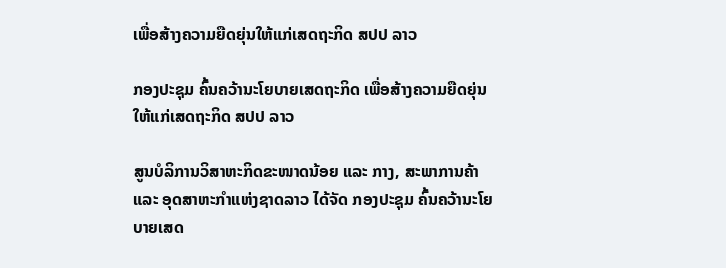ເພື່ອສ້າງຄວາມຍືດຍຸ່ນໃຫ້ແກ່ເສດຖະກິດ ສປປ ລາວ

ກອງປະຊຸມ ຄົ້ນຄວ້ານະໂຍບາຍເສດຖະກິດ ເພື່ອສ້າງຄວາມຍືດຍຸ່ນໃຫ້ແກ່ເສດຖະກິດ ສປປ ລາວ

ສູນບໍລິການວິສາຫະກິດຂະໜາດນ້ອຍ ແລະ ກາງ, ສະພາການຄ້າ ແລະ ອຸດສາຫະກຳແຫ່ງຊາດລາວ ໄດ້ຈັດ ກອງປະຊຸມ ຄົ້ນຄວ້ານະໂຍບາຍເສດ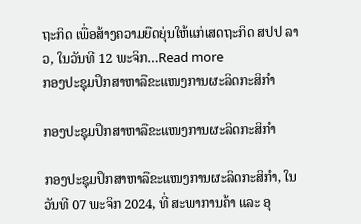ຖະກິດ ເພື່ອສ້າງຄວາມຍືດຍຸ່ນໃຫ້ແກ່ເສດຖະກິດ ສປປ ລາວ, ໃນວັນທີ 12 ພະຈິກ…Read more
ກອງປະຊຸມປຶກສາຫາລືຂະແໜງການຜະລິດກະສິກໍາ

ກອງປະຊຸມປຶກສາຫາລືຂະແໜງການຜະລິດກະສິກໍາ

ກອງປະຊຸມປຶກສາຫາລືຂະແໜງການຜະລິດກະສິກໍາ, ໃນວັນທີ 07 ພະຈິກ 2024, ທີ່ ສະພາການຄ້າ ແລະ ອຸ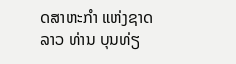ດສາຫະກໍາ ແຫ່ງຊາດລາວ ທ່ານ ບຸນທ່ຽ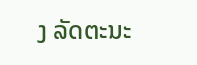ງ ລັດຕະນະ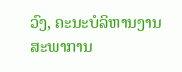ວົງ, ຄະນະບໍລິຫານງານ ສະພາການ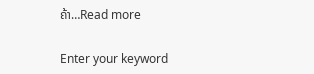ຄ້າ…Read more

Enter your keyword